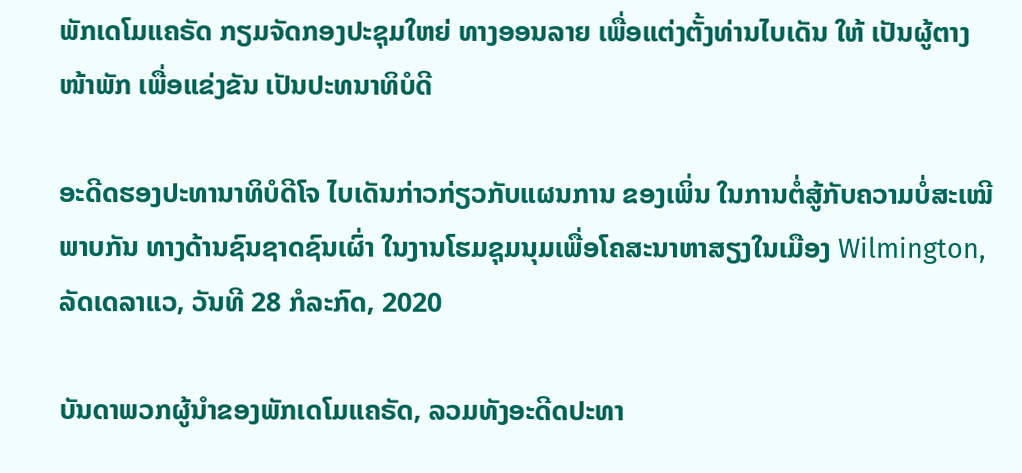ພັກເດໂມແຄຣັດ ກຽມຈັດກອງປະຊຸມໃຫຍ່ ທາງອອນລາຍ ເພື່ອແຕ່ງຕັ້ງທ່ານໄບເດັນ ໃຫ້ ເປັນຜູ້ຕາງໜ້າພັກ ເພື່ອແຂ່ງຂັນ ເປັນປະທນາທິບໍດີ

ອະດີດຮອງປະທານາທິບໍດີໂຈ ໄບເດັນກ່າວກ່ຽວກັບແຜນການ ຂອງເພິ່ນ ໃນການຕໍ່ສູ້ກັບຄວາມບໍ່ສະເໝີພາບກັນ ທາງດ້ານຊົນຊາດຊົນເຜົ່າ ໃນງານໂຮມຊຸມນຸມເພື່ອໂຄສະນາຫາສຽງໃນເມືອງ Wilmington, ລັດເດລາແວ, ວັນທີ 28 ກໍລະກົດ, 2020

ບັນດາພວກຜູ້ນຳຂອງພັກເດໂມແຄຣັດ, ລວມທັງອະດີດປະທາ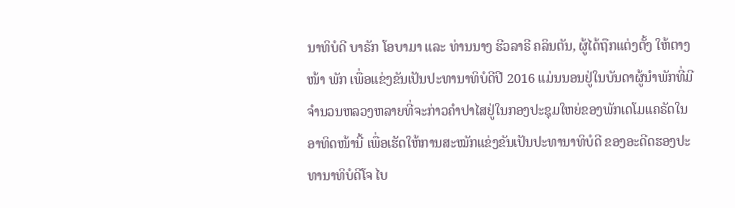ນາທິບໍດີ ບາຣັກ ໂອບາມາ ແລະ ທ່ານນາງ ຮີວລາຣີ ຄລິນຕັນ, ຜູ້ໄດ້ຖືກແຕ່ງຕັ້ງ ໃຫ້ຕາງໜ້າ ພັກ ເພື່ອແຂ່ງຂັນເປັນປະທານາທິບໍດີປີ 2016 ແມ່ນນອນຢູ່ໃນບັນດາຜູ້ນໍາພັກທີ່ມີຈໍານວນຫລວງຫລາຍທີ່ຈະກ່າວຄໍາປາໄສຢູ່ໃນກອງປະຊຸມໃຫຍ່ຂອງພັກເດໂມແຄຣັດໃນອາທິດໜ້ານີ້ ເພື່ອເຮັດໃຫ້ການສະໝັກແຂ່ງຂັນເປັນປະທານາທິບໍດີ ຂອງອະດີດຮອງປະທານາທິບໍດີໂຈ ໄບ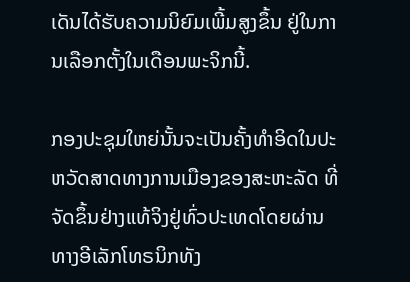ເດັນໄດ້ຮັບຄວາມນິຍົມເພີ້ມສູງຂຶ້ນ ຢູ່ໃນການເລືອກຕັ້ງໃນເດືອນພະຈິກນີ້.

ກອງປະຊຸມໃຫຍ່ນັ້ນຈະເປັນຄັ້ງທໍາອິດໃນປະຫວັດສາດທາງການເມືອງຂອງສະຫະລັດ ທີ່ຈັດຂຶ້ນຢ່າງແທ້ຈິງຢູ່ທົ່ວປະເທດໂດຍຜ່ານທາງອີເລັກໂທຣນິກທັງ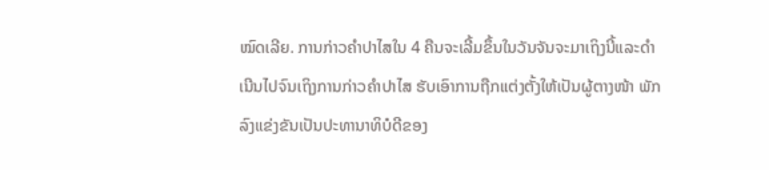ໝົດເລີຍ. ການກ່າວຄໍາປາໄສໃນ 4 ຄືນຈະເລີ້ມຂຶ້ນໃນວັນຈັນຈະມາເຖິງນີ້ແລະດໍາ ເນີນໄປຈົນເຖິງການກ່າວຄໍາປາໄສ ຮັບເອົາການຖືກແຕ່ງຕັ້ງໃຫ້ເປັນຜູ້ຕາງໜ້າ ພັກ ລົງແຂ່ງຂັນເປັນປະທານາທິບໍດີຂອງ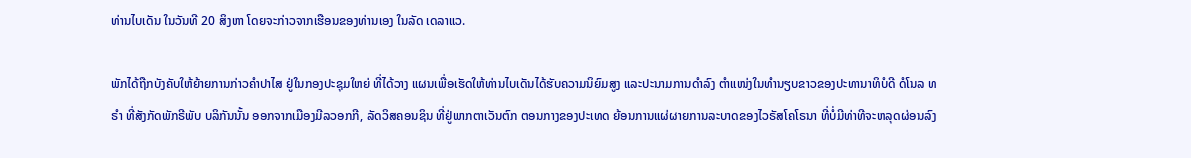ທ່ານໄບເດັນ ໃນວັນທີ 20 ສິງຫາ ໂດຍຈະກ່າວຈາກເຮືອນຂອງທ່ານເອງ ໃນລັດ ເດລາແວ.

ພັກໄດ້ຖືກບັງຄັບໃຫ້ຍ້າຍການກ່າວຄໍາປາໄສ ຢູ່ໃນກອງປະຊຸມໃຫຍ່ ທີ່ໄດ້ວາງ ແຜນເພື່ອເຮັດໃຫ້ທ່ານໄບເດັນໄດ້ຮັບຄວາມນິຍົມສູງ ແລະປະນາມການດໍາລົງ ຕໍາແໜ່ງໃນທໍານຽບຂາວຂອງປະທານາທິບໍດີ ດໍໂນລ ທຣໍາ ທີ່ສັງກັດພັກຣີພັບ ບລິກັນນັ້ນ ອອກຈາກເມືອງມີລວອກກີ, ລັດວິສຄອນຊິນ ທີ່ຢູ່ພາກຕາເວັນຕົກ ຕອນກາງຂອງປະເທດ ຍ້ອນການແຜ່ຜາຍການລະບາດຂອງໄວຣັສໂຄໂຣນາ ທີ່ບໍ່ມີທ່າທີຈະຫລຸດຜ່ອນລົງ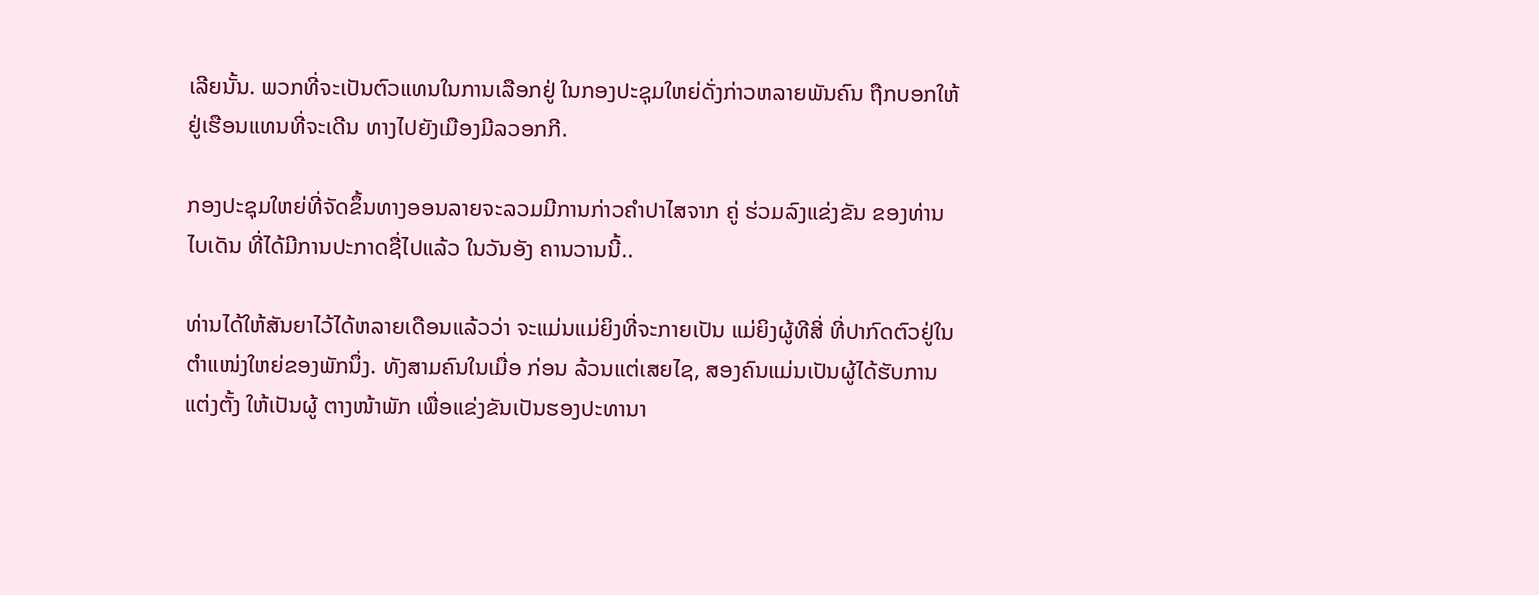ເລີຍນັ້ນ. ພວກທີ່ຈະເປັນຕົວແທນໃນການເລືອກຢູ່ ໃນກອງປະຊຸມໃຫຍ່ດັ່ງກ່າວຫລາຍພັນຄົນ ຖືກບອກໃຫ້ຢູ່ເຮືອນແທນທີ່ຈະເດີນ ທາງໄປຍັງເມືອງມີລວອກກີ.

ກອງປະຊຸມໃຫຍ່ທີ່ຈັດຂຶ້ນທາງອອນລາຍຈະລວມມີການກ່າວຄໍາປາໄສຈາກ ຄູ່ ຮ່ວມລົງແຂ່ງຂັນ ຂອງທ່ານໄບເດັນ ທີ່ໄດ້ມີການປະກາດຊື່ໄປແລ້ວ ໃນວັນອັງ ຄານວານນີ້..

ທ່ານໄດ້ໃຫ້ສັນຍາໄວ້ໄດ້ຫລາຍເດືອນແລ້ວວ່າ ຈະແມ່ນແມ່ຍິງທີ່ຈະກາຍເປັນ ແມ່ຍິງຜູ້ທີສີ່ ທີ່ປາກົດຕົວຢູ່ໃນຕໍາແໜ່ງໃຫຍ່ຂອງພັກນຶ່ງ. ທັງສາມຄົນໃນເມື່ອ ກ່ອນ ລ້ວນແຕ່ເສຍໄຊ, ສອງຄົນແມ່ນເປັນຜູ້ໄດ້ຮັບການແຕ່ງຕັ້ງ ໃຫ້ເປັນຜູ້ ຕາງໜ້າພັກ ເພື່ອແຂ່ງຂັນເປັນຮອງປະທານາ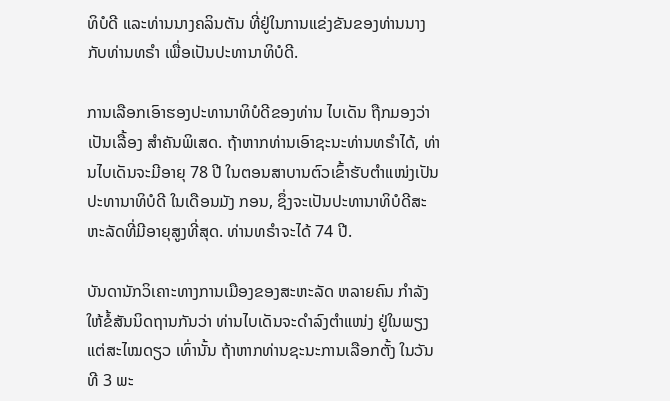ທິບໍດີ ແລະທ່ານນາງຄລິນຕັນ ທີ່ຢູ່ໃນການແຂ່ງຂັນຂອງທ່ານນາງ ກັບທ່ານທຣໍາ ເພື່ອເປັນປະທານາທິບໍດີ.

ການເລືອກເອົາຮອງປະທານາທິບໍດີຂອງທ່ານ ໄບເດັນ ຖືກມອງວ່າເປັນເລື້ອງ ສໍາຄັນພິເສດ. ຖ້າຫາກທ່ານເອົາຊະນະທ່ານທຣໍາໄດ້, ທ່ານໄບເດັນຈະມີອາຍຸ 78 ປີ ໃນຕອນສາບານຕົວເຂົ້າຮັບຕໍາແໜ່ງເປັນປະທານາທິບໍດີ ໃນເດືອນມັງ ກອນ, ຊຶ່ງຈະເປັນປະທານາທິບໍດີສະຫະລັດທີ່ມີອາຍຸສູງທີ່ສຸດ. ທ່ານທຣໍາຈະໄດ້ 74 ປີ.

ບັນດານັກວິເຄາະທາງການເມືອງຂອງສະຫະລັດ ຫລາຍຄົນ ກໍາລັງໃຫ້ຂໍ້ສັນນິດຖານກັນວ່າ ທ່ານໄບເດັນຈະດໍາລົງຕໍາແໜ່ງ ຢູ່ໃນພຽງແຕ່ສະໄໝດຽວ ເທົ່ານັ້ນ ຖ້າຫາກທ່ານຊະນະການເລືອກຕັ້ງ ໃນວັນທີ 3 ພະ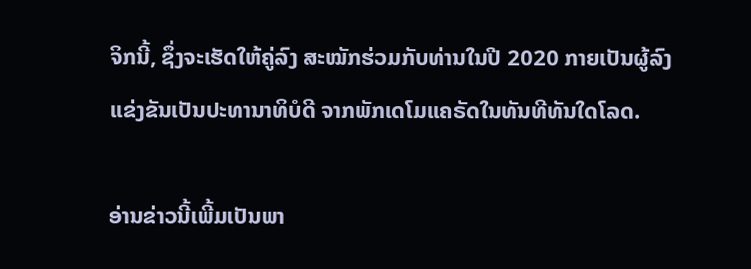ຈິກນີ້, ຊຶ່ງຈະເຮັດໃຫ້ຄູ່ລົງ ສະໝັກຮ່ວມກັບທ່ານໃນປີ 2020 ກາຍເປັນຜູ້ລົງແຂ່ງຂັນເປັນປະທານາທິບໍດີ ຈາກພັກເດໂມແຄຣັດໃນທັນທີທັນໃດໂລດ.

ອ່ານຂ່າວນີ້ເພີ້ມເປັນພາ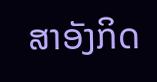ສາອັງກິດ